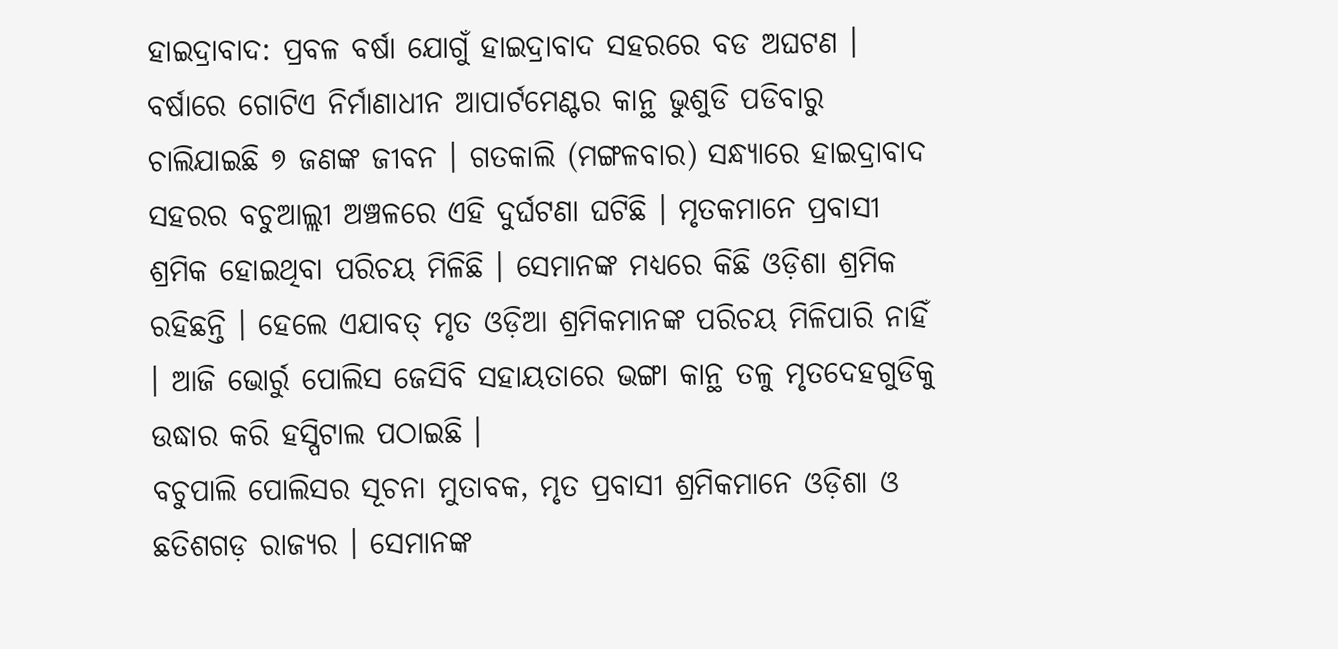ହାଇଦ୍ରାବାଦ: ପ୍ରବଳ ବର୍ଷା ଯୋଗୁଁ ହାଇଦ୍ରାବାଦ ସହରରେ ବଡ ଅଘଟଣ । ବର୍ଷାରେ ଗୋଟିଏ ନିର୍ମାଣାଧୀନ ଆପାର୍ଟମେଣ୍ଟର କାନ୍ଥ ଭୁଶୁଡି ପଡିବାରୁ ଚାଲିଯାଇଛି ୭ ଜଣଙ୍କ ଜୀବନ । ଗତକାଲି (ମଙ୍ଗଳବାର) ସନ୍ଧ୍ୟାରେ ହାଇଦ୍ରାବାଦ ସହରର ବଚୁଆଲ୍ଲୀ ଅଞ୍ଚଳରେ ଏହି ଦୁର୍ଘଟଣା ଘଟିଛି । ମୃତକମାନେ ପ୍ରବାସୀ ଶ୍ରମିକ ହୋଇଥିବା ପରିଚୟ ମିଳିଛି । ସେମାନଙ୍କ ମଧ୍ୟରେ କିଛି ଓଡ଼ିଶା ଶ୍ରମିକ ରହିଛନ୍ତି । ହେଲେ ଏଯାବତ୍ ମୃତ ଓଡ଼ିଆ ଶ୍ରମିକମାନଙ୍କ ପରିଚୟ ମିଳିପାରି ନାହିଁ । ଆଜି ଭୋର୍ରୁ ପୋଲିସ ଜେସିବି ସହାୟତାରେ ଭଙ୍ଗା କାନ୍ଥ ତଳୁ ମୃତଦେହଗୁଡିକୁ ଉଦ୍ଧାର କରି ହସ୍ପିଟାଲ ପଠାଇଛି ।
ବଚୁପାଲି ପୋଲିସର ସୂଚନା ମୁତାବକ, ମୃତ ପ୍ରବାସୀ ଶ୍ରମିକମାନେ ଓଡ଼ିଶା ଓ ଛତିଶଗଡ଼ ରାଜ୍ୟର । ସେମାନଙ୍କ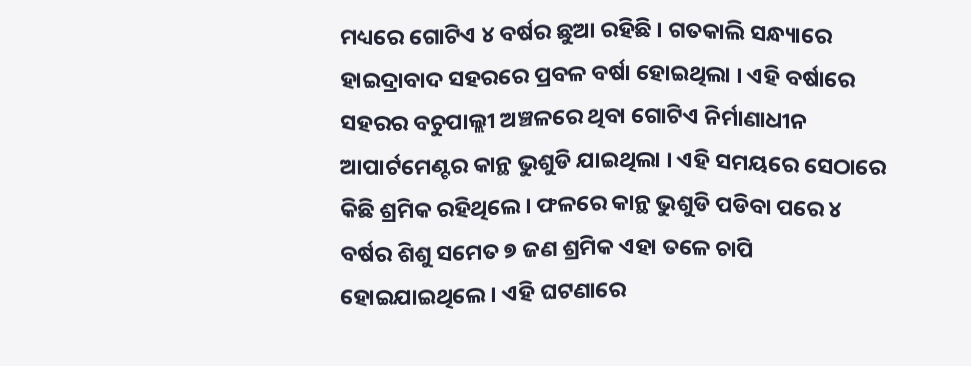ମଧ୍ୟରେ ଗୋଟିଏ ୪ ବର୍ଷର ଛୁଆ ରହିଛି । ଗତକାଲି ସନ୍ଧ୍ୟାରେ ହାଇଦ୍ରାବାଦ ସହରରେ ପ୍ରବଳ ବର୍ଷା ହୋଇଥିଲା । ଏହି ବର୍ଷାରେ ସହରର ବଚୁପାଲ୍ଲୀ ଅଞ୍ଚଳରେ ଥିବା ଗୋଟିଏ ନିର୍ମାଣାଧୀନ ଆପାର୍ଟମେଣ୍ଟର କାନ୍ଥ ଭୁଶୁଡି ଯାଇଥିଲା । ଏହି ସମୟରେ ସେଠାରେ କିଛି ଶ୍ରମିକ ରହିଥିଲେ । ଫଳରେ କାନ୍ଥ ଭୁଶୁଡି ପଡିବା ପରେ ୪ ବର୍ଷର ଶିଶୁ ସମେତ ୭ ଜଣ ଶ୍ରମିକ ଏହା ତଳେ ଚାପି ହୋଇଯାଇଥିଲେ । ଏହି ଘଟଣାରେ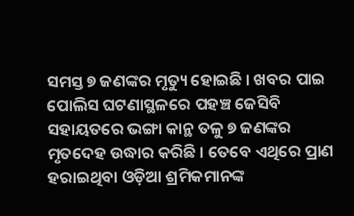ସମସ୍ତ ୭ ଜଣଙ୍କର ମୃତ୍ୟୁ ହୋଇଛି । ଖବର ପାଇ ପୋଲିସ ଘଟଣାସ୍ଥଳରେ ପହଞ୍ଚ ଜେସିବି ସହାୟତରେ ଭଙ୍ଗା କାନ୍ଥ ତଳୁ ୭ ଜଣଙ୍କର ମୃତଦେହ ଉଦ୍ଧାର କରିଛି । ତେବେ ଏଥିରେ ପ୍ରାଣ ହରାଇଥିବା ଓଡ଼ିଆ ଶ୍ରମିକମାନଙ୍କ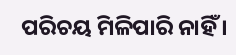ପରିଚୟ ମିଳିପାରି ନାହିଁ ।